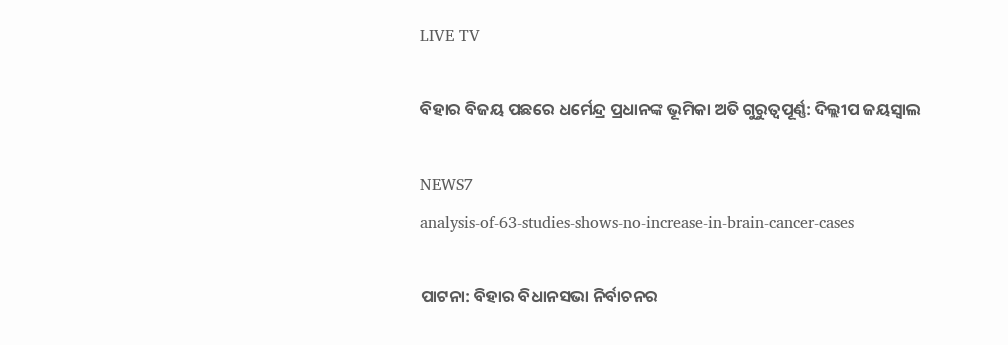LIVE TV

ବିହାର ବିଜୟ ପଛରେ ଧର୍ମେନ୍ଦ୍ର ପ୍ରଧାନଙ୍କ ଭୂମିକା ଅତି ଗୁରୁତ୍ବପୂର୍ଣ୍ଣ: ଦିଲ୍ଲୀପ ଜୟସ୍ୱାଲ

NEWS7
analysis-of-63-studies-shows-no-increase-in-brain-cancer-cases

ପାଟନା: ବିହାର ବିଧାନସଭା ନିର୍ବାଚନର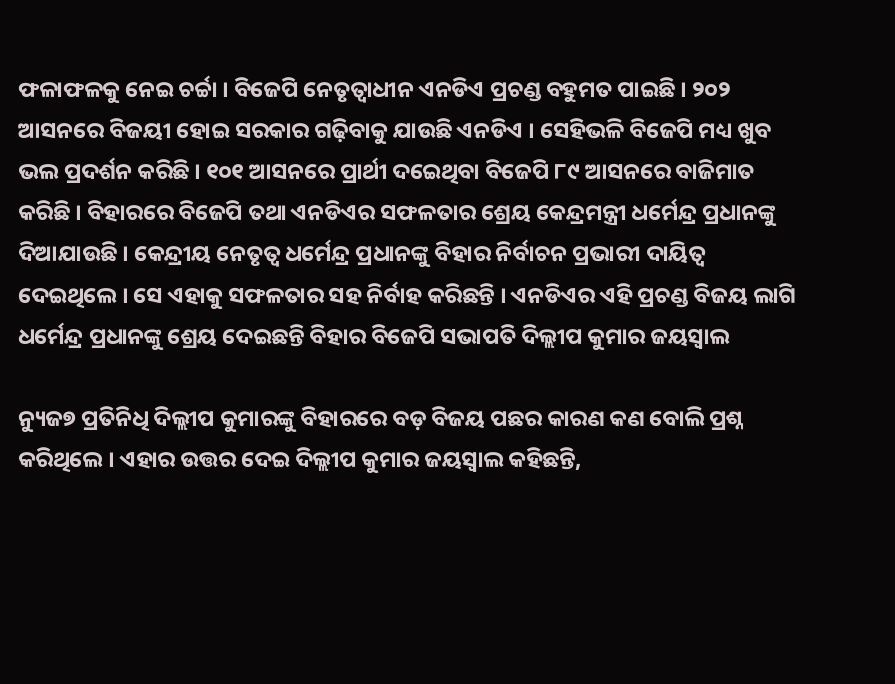ଫଳାଫଳକୁ ନେଇ ଚର୍ଚ୍ଚା । ବିଜେପି ନେତୃତ୍ବାଧୀନ ଏନଡିଏ ପ୍ରଚଣ୍ଡ ବହୁମତ ପାଇଛି । ୨୦୨ ଆସନରେ ବିଜୟୀ ହୋଇ ସରକାର ଗଢ଼ିବାକୁ ଯାଉଛି ଏନଡିଏ । ସେହିଭଳି ବିଜେପି ମଧ୍ୟ ଖୁବ ଭଲ ପ୍ରଦର୍ଶନ କରିଛି । ୧୦୧ ଆସନରେ ପ୍ରାର୍ଥୀ ଦଇେଥିବା ବିଜେପି ୮୯ ଆସନରେ ବାଜିମାତ କରିଛି । ବିହାରରେ ବିଜେପି ତଥା ଏନଡିଏର ସଫଳତାର ଶ୍ରେୟ କେନ୍ଦ୍ରମନ୍ତ୍ରୀ ଧର୍ମେନ୍ଦ୍ର ପ୍ରଧାନଙ୍କୁ ଦିଆଯାଉଛି । କେନ୍ଦ୍ରୀୟ ନେତୃତ୍ବ ଧର୍ମେନ୍ଦ୍ର ପ୍ରଧାନଙ୍କୁ ବିହାର ନିର୍ବାଚନ ପ୍ରଭାରୀ ଦାୟିତ୍ବ ଦେଇଥିଲେ । ସେ ଏହାକୁ ସଫଳତାର ସହ ନିର୍ବାହ କରିଛନ୍ତି । ଏନଡିଏର ଏହି ପ୍ରଚଣ୍ଡ ବିଜୟ ଲାଗି ଧର୍ମେନ୍ଦ୍ର ପ୍ରଧାନଙ୍କୁ ଶ୍ରେୟ ଦେଇଛନ୍ତି ବିହାର ବିଜେପି ସଭାପତି ଦିଲ୍ଲୀପ କୁମାର ଜୟସ୍ୱାଲ

ନ୍ୟୁଜ୭ ପ୍ରତିନିଧି ଦିଲ୍ଲୀପ କୁମାରଙ୍କୁ ବିହାରରେ ବଡ଼ ବିଜୟ ପଛର କାରଣ କଣ ବୋଲି ପ୍ରଶ୍ନ କରିଥିଲେ । ଏହାର ଉତ୍ତର ଦେଇ ଦିଲ୍ଲୀପ କୁମାର ଜୟସ୍ୱାଲ କହିଛନ୍ତି,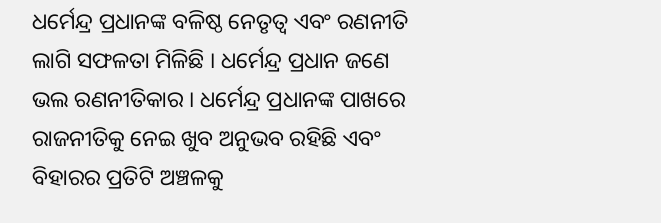ଧର୍ମେନ୍ଦ୍ର ପ୍ରଧାନଙ୍କ ବଳିଷ୍ଠ ନେତୃତ୍ବ ଏବଂ ରଣନୀତି ଲାଗି ସଫଳତା ମିଳିଛି । ଧର୍ମେନ୍ଦ୍ର ପ୍ରଧାନ ଜଣେ ଭଲ ରଣନୀତିକାର । ଧର୍ମେନ୍ଦ୍ର ପ୍ରଧାନଙ୍କ ପାଖରେ ରାଜନୀତିକୁ ନେଇ ଖୁବ ଅନୁଭବ ରହିଛି ଏବଂ ବିହାରର ପ୍ରତିଟି ଅଞ୍ଚଳକୁ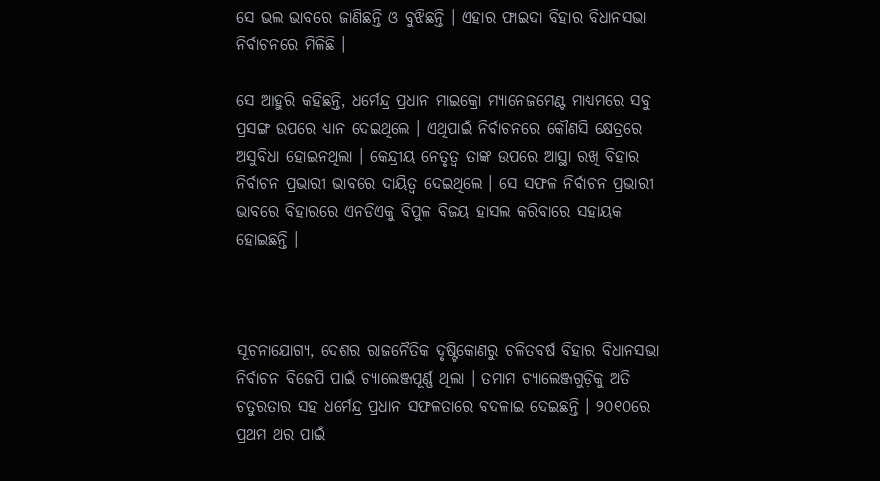ସେ ଭଲ ଭାବରେ ଜାଣିଛନ୍ତି ଓ ବୁଝିଛନ୍ତି । ଏହାର ଫାଇଦା ବିହାର ବିଧାନସଭା ନିର୍ବାଚନରେ ମିଳିଛି ।

ସେ ଆହୁରି କହିଛନ୍ତି, ଧର୍ମେନ୍ଦ୍ର ପ୍ରଧାନ ମାଇକ୍ରୋ ମ୍ୟାନେଜମେଣ୍ଟ ମାଧ୍ୟମରେ ସବୁ ପ୍ରସଙ୍ଗ ଉପରେ ଧ୍ୟାନ ଦେଇଥିଲେ । ଏଥିପାଇଁ ନିର୍ବାଚନରେ କୌଣସି କ୍ଷେତ୍ରରେ ଅସୁବିଧା ହୋଇନଥିଲା । କେନ୍ଦ୍ରୀୟ ନେତୃତ୍ବ ତାଙ୍କ ଉପରେ ଆସ୍ଥା ରଖି ବିହାର ନିର୍ବାଚନ ପ୍ରଭାରୀ ଭାବରେ ଦାୟିତ୍ବ ଦେଇଥିଲେ । ସେ ସଫଳ ନିର୍ବାଚନ ପ୍ରଭାରୀ ଭାବରେ ବିହାରରେ ଏନଡିଏକୁ ବିପୁଳ ବିଜୟ ହାସଲ କରିବାରେ ସହାୟକ ହୋଇଛନ୍ତି ।



ସୂଚନାଯୋଗ୍ୟ, ଦେଶର ରାଜନୈତିକ ଦୃଷ୍ଟିକୋଣରୁ ଚଳିତବର୍ଷ ବିହାର ବିଧାନସଭା ନିର୍ବାଚନ ବିଜେପି ପାଇଁ ଚ୍ୟାଲେଞ୍ଜପୂର୍ଣ୍ଣ ଥିଲା । ତମାମ ଚ୍ୟାଲେଞ୍ଜଗୁଡ଼ିକୁ ଅତି ଚତୁରତାର ସହ ଧର୍ମେନ୍ଦ୍ର ପ୍ରଧାନ ସଫଳତାରେ ବଦଳାଇ ଦେଇଛନ୍ତି । ୨୦୧୦ରେ ପ୍ରଥମ ଥର ପାଇଁ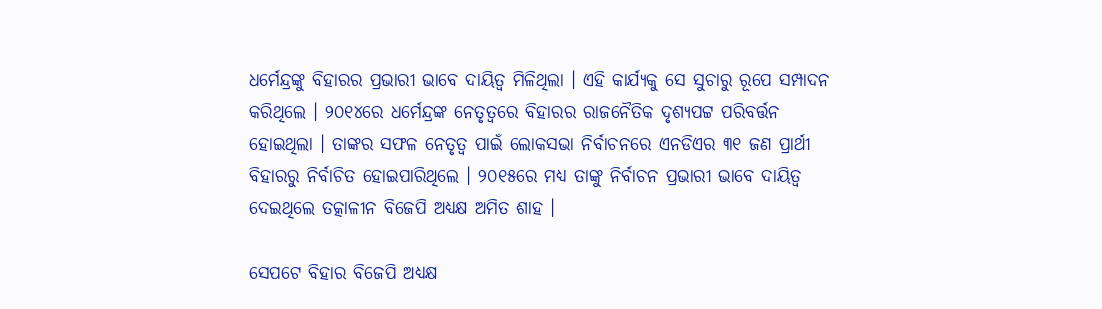ଧର୍ମେନ୍ଦ୍ରଙ୍କୁ ବିହାରର ପ୍ରଭାରୀ ଭାବେ ଦାୟିତ୍ୱ ମିଳିଥିଲା । ଏହି କାର୍ଯ୍ୟକୁ ସେ ସୁଚାରୁ ରୂପେ ସମ୍ପାଦନ କରିଥିଲେ । ୨୦୧୪ରେ ଧର୍ମେନ୍ଦ୍ରଙ୍କ ନେତୃତ୍ୱରେ ବିହାରର ରାଜନୈତିକ ଦୃଶ୍ୟପଟ୍ଟ ପରିବର୍ତ୍ତନ ହୋଇଥିଲା । ତାଙ୍କର ସଫଳ ନେତୃତ୍ୱ ପାଇଁ ଲୋକସଭା ନିର୍ବାଚନରେ ଏନଡିଏର ୩୧ ଜଣ ପ୍ରାର୍ଥୀ ବିହାରରୁ ନିର୍ବାଚିତ ହୋଇପାରିଥିଲେ । ୨୦୧୫ରେ ମଧ୍ୟ ତାଙ୍କୁ ନିର୍ବାଚନ ପ୍ରଭାରୀ ଭାବେ ଦାୟିତ୍ୱ ଦେଇଥିଲେ ତତ୍କାଳୀନ ବିଜେପି ଅଧ୍ୟକ୍ଷ ଅମିତ ଶାହ ।

ସେପଟେ ବିହାର ବିଜେପି ଅଧ୍ୟକ୍ଷ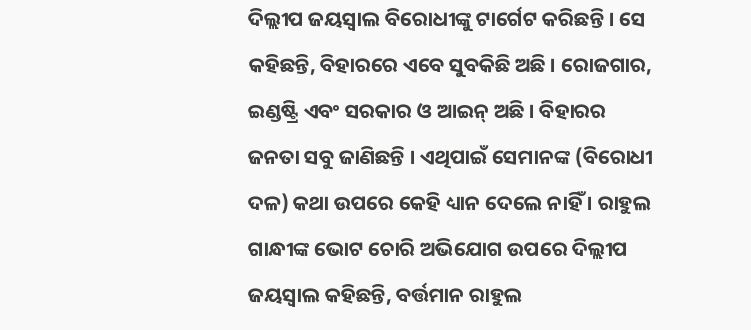ଦିଲ୍ଲୀପ ଜୟସ୍ୱାଲ ବିରୋଧୀଙ୍କୁ ଟାର୍ଗେଟ କରିଛନ୍ତି । ସେ କହିଛନ୍ତି, ବିହାରରେ ଏବେ ସୁବକିଛି ଅଛି । ରୋଜଗାର, ଇଣ୍ଡଷ୍ଟ୍ରି ଏବଂ ସରକାର ଓ ଆଇନ୍ ଅଛି । ବିହାରର ଜନତା ସବୁ ଜାଣିଛନ୍ତି । ଏଥିପାଇଁ ସେମାନଙ୍କ (ବିରୋଧୀ ଦଳ) କଥା ଉପରେ କେହି ଧ୍ୟାନ ଦେଲେ ନାହିଁ । ରାହୁଲ ଗାନ୍ଧୀଙ୍କ ଭୋଟ ଚୋରି ଅଭିଯୋଗ ଉପରେ ଦିଲ୍ଲୀପ ଜୟସ୍ୱାଲ କହିଛନ୍ତି, ବର୍ତ୍ତମାନ ରାହୁଲ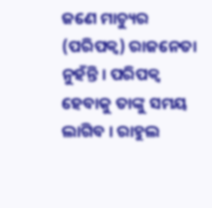ଜଣେ ମାଚ୍ୟୁର (ପରିପକ୍ବ) ରାଜନେତା ନୁହଁନ୍ତି । ପରିପକ୍ବ ହେବାକୁ ତାଙ୍କୁ ସମୟ ଲାଗିବ । ରାହୁଲ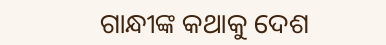ଗାନ୍ଧୀଙ୍କ କଥାକୁ ଦେଶ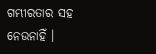ଗମ୍ଭୀରତାର ସହ ନେଉନାହିଁ ।